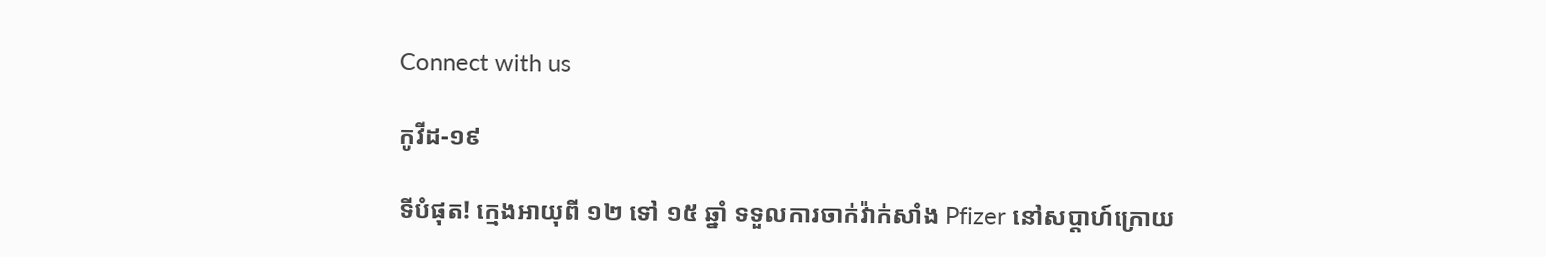Connect with us

កូវីដ-១៩

ទីបំផុត! ក្មេងអាយុពី ១២ ទៅ ១៥ ឆ្នាំ ទទួលការចាក់វ៉ាក់សាំង Pfizer នៅសប្តាហ៍ក្រោយ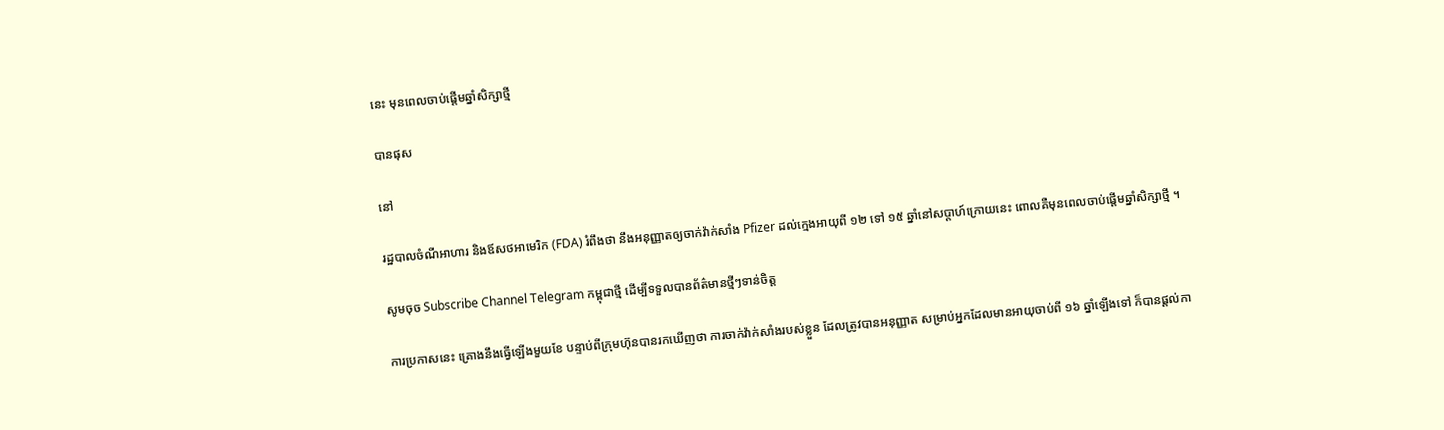នេះ មុនពេលចាប់ផ្តើមឆ្នាំសិក្សាថ្មី

បានផុស

នៅ

រដ្ឋបាលចំណីអាហារ និងឪសថអាមេរិក (FDA) រំពឹងថា នឹងអនុញ្ញាតឲ្យចាក់វ៉ាក់សាំង Pfizer ដល់ក្មេងអាយុពី ១២ ទៅ ១៥ ឆ្នាំនៅសប្តាហ៍ក្រោយនេះ ពោលគឺមុនពេលចាប់ផ្តើមឆ្នាំសិក្សាថ្មី ។

សូមចុច Subscribe Channel Telegram កម្ពុជាថ្មី ដើម្បីទទួលបានព័ត៌មានថ្មីៗទាន់ចិត្ត

ការប្រកាសនេះ គ្រោងនឹងធ្វើឡើងមួយខែ បន្ទាប់ពីក្រុមហ៊ុនបានរកឃើញថា ការចាក់វ៉ាក់សាំងរបស់ខ្លួន ដែលត្រូវបានអនុញ្ញាត សម្រាប់អ្នកដែលមានអាយុចាប់ពី ១៦ ឆ្នាំឡើងទៅ ក៏បានផ្តល់កា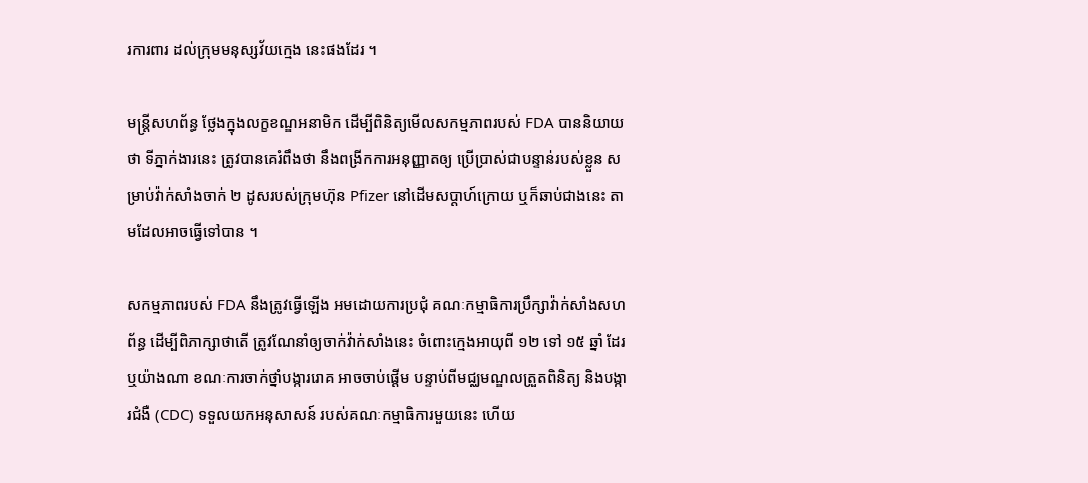រការពារ ដល់ក្រុមមនុស្សវ័យក្មេង នេះផងដែរ ។

មន្ត្រីសហព័ន្ធ ថ្លែងក្នុងលក្ខខណ្ឌអនាមិក ដើម្បីពិនិត្យមើលសកម្មភាពរបស់ FDA បាននិយាយថា ទីភ្នាក់ងារនេះ ត្រូវបានគេរំពឹងថា នឹងពង្រីកការអនុញ្ញាតឲ្យ ប្រើប្រាស់ជាបន្ទាន់របស់ខ្លួន សម្រាប់វ៉ាក់សាំងចាក់ ២ ដូសរបស់ក្រុមហ៊ុន Pfizer នៅដើមសប្តាហ៍ក្រោយ ឬក៏ឆាប់ជាងនេះ តាមដែលអាចធ្វើទៅបាន ។

សកម្មភាពរបស់ FDA នឹងត្រូវធ្វើឡើង អមដោយការប្រជុំ គណៈកម្មាធិការប្រឹក្សាវ៉ាក់សាំងសហព័ន្ធ ដើម្បីពិភាក្សាថាតើ ត្រូវណែនាំឲ្យចាក់វ៉ាក់សាំងនេះ ចំពោះក្មេងអាយុពី ១២ ទៅ ១៥ ឆ្នាំ ដែរឬយ៉ាងណា ខណៈការចាក់ថ្នាំបង្ការរោគ អាចចាប់ផ្តើម បន្ទាប់ពីមជ្ឈមណ្ឌលត្រួតពិនិត្យ និងបង្ការជំងឺ (CDC) ទទួលយកអនុសាសន៍ របស់គណៈកម្មាធិការមួយនេះ ហើយ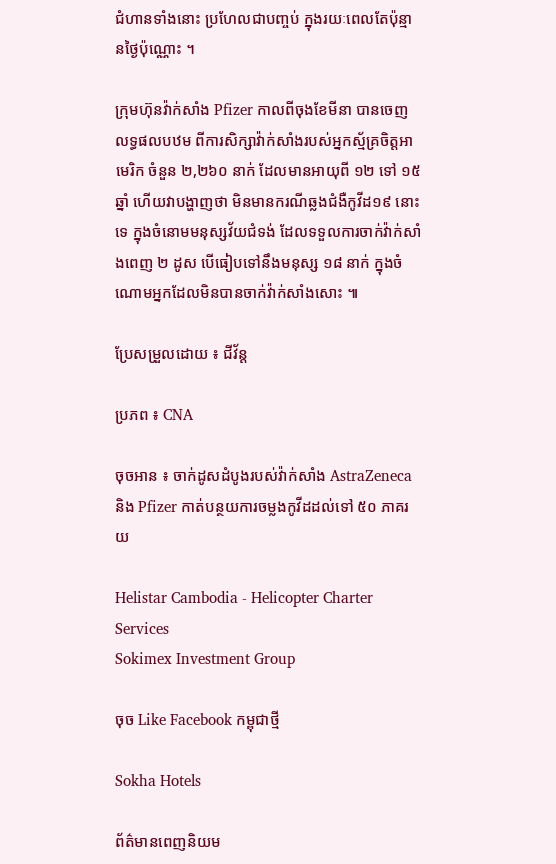ជំហានទាំងនោះ ប្រហែលជាបញ្ចប់ ក្នុងរយៈពេលតែប៉ុន្មានថ្ងៃប៉ុណ្ណោះ ។

ក្រុមហ៊ុនវ៉ាក់សាំង Pfizer កាលពីចុងខែមីនា បានចេញលទ្ធផលបឋម ពីការសិក្សាវ៉ាក់សាំងរបស់អ្នកស្ម័គ្រចិត្តអាមេរិក ចំនួន ២,២៦០ នាក់ ដែលមានអាយុពី ១២ ទៅ ១៥ ឆ្នាំ ហើយវាបង្ហាញថា មិនមានករណីឆ្លងជំងឺកូវីដ១៩ នោះទេ ក្នុងចំនោមមនុស្សវ័យជំទង់ ដែលទទួលការចាក់វ៉ាក់សាំងពេញ ២ ដូស បើធៀបទៅនឹងមនុស្ស ១៨ នាក់ ក្នុងចំណោមអ្នកដែលមិនបានចាក់វ៉ាក់សាំងសោះ ៕

ប្រែសម្រួលដោយ ៖ ជីវ័ន្ត

ប្រភព ៖ CNA

ចុចអាន ៖ ចាក់ដូសដំបូងរបស់វ៉ាក់សាំង AstraZeneca និង Pfizer កាត់បន្ថយការចម្លងកូវីដដល់ទៅ ៥០ ភាគរយ

Helistar Cambodia - Helicopter Charter Services
Sokimex Investment Group

ចុច Like Facebook កម្ពុជាថ្មី

Sokha Hotels

ព័ត៌មានពេញនិយម